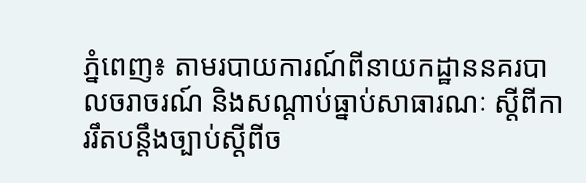ភ្នំពេញ៖ តាមរបាយការណ៍ពីនាយកដ្ឋាននគរបាលចរាចរណ៍ និងសណ្តាប់ធ្នាប់សាធារណៈ ស្តីពីការរឹតបន្ដឹងច្បាប់ស្ដីពីច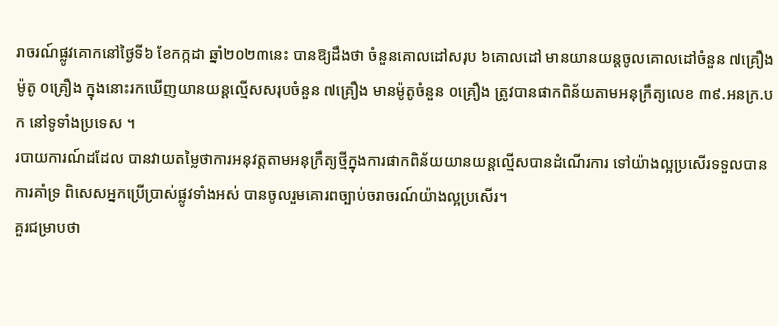រាចរណ៍ផ្លូវគោកនៅថ្ងៃទី៦ ខែកក្កដា ឆ្នាំ២០២៣នេះ បានឱ្យដឹងថា ចំនួនគោលដៅសរុប ៦គោលដៅ មានយានយន្តចូលគោលដៅចំនួន ៧គ្រឿង ម៉ូតូ ០គ្រឿង ក្នុងនោះរកឃើញយានយន្តល្មើសសរុបចំនួន ៧គ្រឿង មានម៉ូតូចំនួន ០គ្រឿង ត្រូវបានផាកពិន័យតាមអនុក្រឹត្យលេខ ៣៩.អនក្រ.បក នៅទូទាំងប្រទេស ។
របាយការណ៍ដដែល បានវាយតម្លៃថាការអនុវត្តតាមអនុក្រឹត្យថ្មីក្នុងការផាកពិន័យយានយន្តល្មើសបានដំណើរការ ទៅយ៉ាងល្អប្រសើរទទួលបានការគាំទ្រ ពិសេសអ្នកប្រើប្រាស់ផ្លូវទាំងអស់ បានចូលរួមគោរពច្បាប់ចរាចរណ៍យ៉ាងល្អប្រសើរ។
គួរជម្រាបថា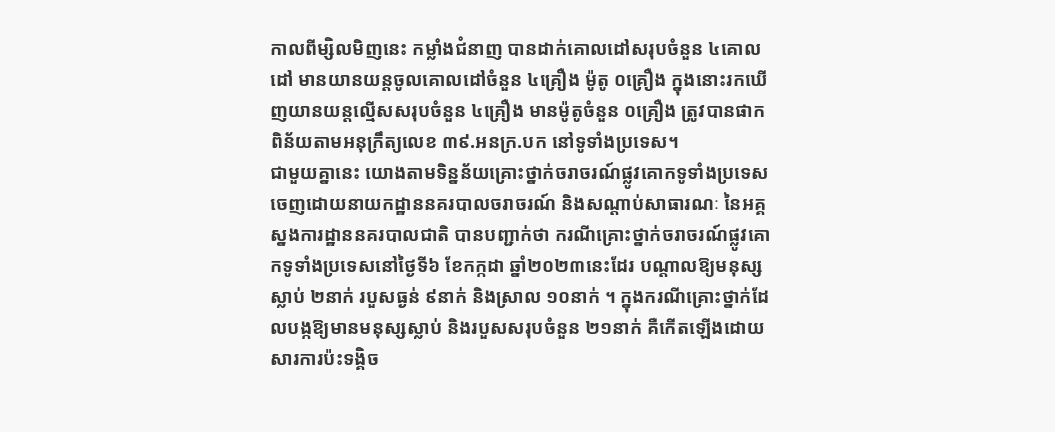កាលពីម្សិលមិញនេះ កម្លាំងជំនាញ បានដាក់គោលដៅសរុបចំនួន ៤គោលដៅ មានយានយន្តចូលគោលដៅចំនួន ៤គ្រឿង ម៉ូតូ ០គ្រឿង ក្នុងនោះរកឃើញយានយន្តល្មើសសរុបចំនួន ៤គ្រឿង មានម៉ូតូចំនួន ០គ្រឿង ត្រូវបានផាកពិន័យតាមអនុក្រឹត្យលេខ ៣៩.អនក្រ.បក នៅទូទាំងប្រទេស។
ជាមួយគ្នានេះ យោងតាមទិន្នន័យគ្រោះថ្នាក់ចរាចរណ៍ផ្លូវគោកទូទាំងប្រទេស ចេញដោយនាយកដ្ឋាននគរបាលចរាចរណ៍ និងសណ្តាប់សាធារណៈ នៃអគ្គស្នងការដ្ឋាននគរបាលជាតិ បានបញ្ជាក់ថា ករណីគ្រោះថ្នាក់ចរាចរណ៍ផ្លូវគោកទូទាំងប្រទេសនៅថ្ងៃទី៦ ខែកក្កដា ឆ្នាំ២០២៣នេះដែរ បណ្តាលឱ្យមនុស្សស្លាប់ ២នាក់ របួសធ្ងន់ ៩នាក់ និងស្រាល ១០នាក់ ។ ក្នុងករណីគ្រោះថ្នាក់ដែលបង្កឱ្យមានមនុស្សស្លាប់ និងរបួសសរុបចំនួន ២១នាក់ គឺកើតឡើងដោយសារការប៉ះទង្គិច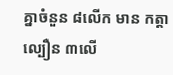គ្នាចំនួន ៨លើក មាន កត្តាល្បឿន ៣លើ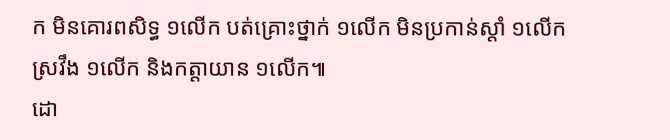ក មិនគោរពសិទ្ធ ១លើក បត់គ្រោះថ្នាក់ ១លើក មិនប្រកាន់ស្តាំ ១លើក ស្រវឹង ១លើក និងកត្តាយាន ១លើក៕
ដោ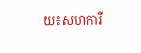យ៖សហការី